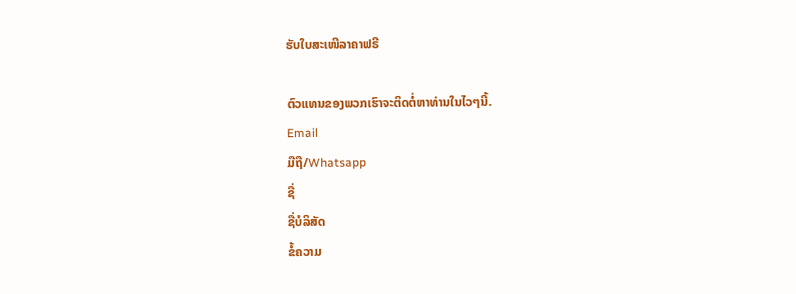ຮັບໃບສະເໜີລາຄາຟຣີ

ຕົວແທນຂອງພວກເຮົາຈະຕິດຕໍ່ຫາທ່ານໃນໄວໆນີ້.
Email
ມືຖື/Whatsapp
ຊື່
ຊື່ບໍລິສັດ
ຂໍ້ຄວາມ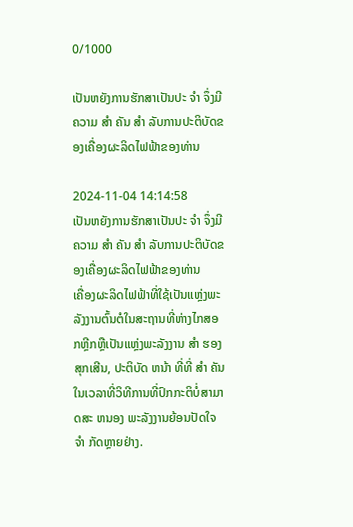0/1000

ເປັນຫຍັງການຮັກສາເປັນປະ ຈໍາ ຈຶ່ງມີຄວາມ ສໍາ ຄັນ ສໍາ ລັບການປະຕິບັດຂອງເຄື່ອງຜະລິດໄຟຟ້າຂອງທ່ານ

2024-11-04 14:14:58
ເປັນຫຍັງການຮັກສາເປັນປະ ຈໍາ ຈຶ່ງມີຄວາມ ສໍາ ຄັນ ສໍາ ລັບການປະຕິບັດຂອງເຄື່ອງຜະລິດໄຟຟ້າຂອງທ່ານ
ເຄື່ອງຜະລິດໄຟຟ້າທີ່ໃຊ້ເປັນແຫຼ່ງພະລັງງານຕົ້ນຕໍໃນສະຖານທີ່ຫ່າງໄກສອກຫຼີກຫຼືເປັນແຫຼ່ງພະລັງງານ ສໍາ ຮອງສຸກເສີນ, ປະຕິບັດ ຫນ້າ ທີ່ທີ່ ສໍາ ຄັນໃນເວລາທີ່ວິທີການທີ່ປົກກະຕິບໍ່ສາມາດສະ ຫນອງ ພະລັງງານຍ້ອນປັດໃຈ ຈໍາ ກັດຫຼາຍຢ່າງ.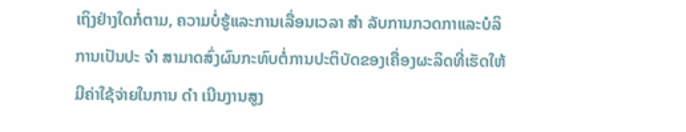ເຖິງຢ່າງໃດກໍ່ຕາມ, ຄວາມບໍ່ຮູ້ແລະການເລື່ອນເວລາ ສໍາ ລັບການກວດກາແລະບໍລິການເປັນປະ ຈໍາ ສາມາດສົ່ງຜົນກະທົບຕໍ່ການປະຕິບັດຂອງເຄື່ອງຜະລິດທີ່ເຮັດໃຫ້ມີຄ່າໃຊ້ຈ່າຍໃນການ ດໍາ ເນີນງານສູງ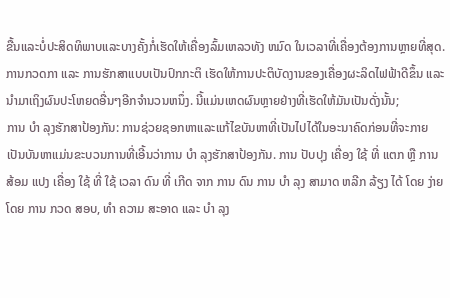ຂື້ນແລະບໍ່ປະສິດທິພາບແລະບາງຄັ້ງກໍ່ເຮັດໃຫ້ເຄື່ອງລົ້ມເຫລວທັງ ຫມົດ ໃນເວລາທີ່ເຄື່ອງຕ້ອງການຫຼາຍທີ່ສຸດ.
ການກວດກາ ແລະ ການຮັກສາແບບເປັນປົກກະຕິ ເຮັດໃຫ້ການປະຕິບັດງານຂອງເຄື່ອງຜະລິດໄຟຟ້າດີຂຶ້ນ ແລະ ນໍາມາເຖິງຜົນປະໂຫຍດອື່ນໆອີກຈໍານວນຫນຶ່ງ. ນີ້ແມ່ນເຫດຜົນຫຼາຍຢ່າງທີ່ເຮັດໃຫ້ມັນເປັນດັ່ງນັ້ນ;
ການ ບໍາ ລຸງຮັກສາປ້ອງກັນ: ການຊ່ວຍຊອກຫາແລະແກ້ໄຂບັນຫາທີ່ເປັນໄປໄດ້ໃນອະນາຄົດກ່ອນທີ່ຈະກາຍເປັນບັນຫາແມ່ນຂະບວນການທີ່ເອີ້ນວ່າການ ບໍາ ລຸງຮັກສາປ້ອງກັນ. ການ ປັບປຸງ ເຄື່ອງ ໃຊ້ ທີ່ ແຕກ ຫຼື ການ ສ້ອມ ແປງ ເຄື່ອງ ໃຊ້ ທີ່ ໃຊ້ ເວລາ ດົນ ທີ່ ເກີດ ຈາກ ການ ດົນ ການ ບໍາ ລຸງ ສາມາດ ຫລີກ ລ້ຽງ ໄດ້ ໂດຍ ງ່າຍ ໂດຍ ການ ກວດ ສອບ, ທໍາ ຄວາມ ສະອາດ ແລະ ບໍາ ລຸງ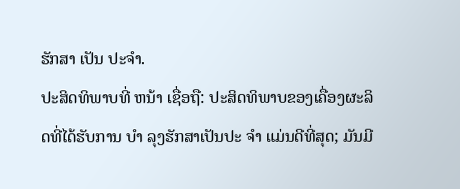ຮັກສາ ເປັນ ປະຈໍາ.
ປະສິດທິພາບທີ່ ຫນ້າ ເຊື່ອຖື: ປະສິດທິພາບຂອງເຄື່ອງຜະລິດທີ່ໄດ້ຮັບການ ບໍາ ລຸງຮັກສາເປັນປະ ຈໍາ ແມ່ນດີທີ່ສຸດ; ມັນມີ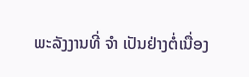ພະລັງງານທີ່ ຈໍາ ເປັນຢ່າງຕໍ່ເນື່ອງ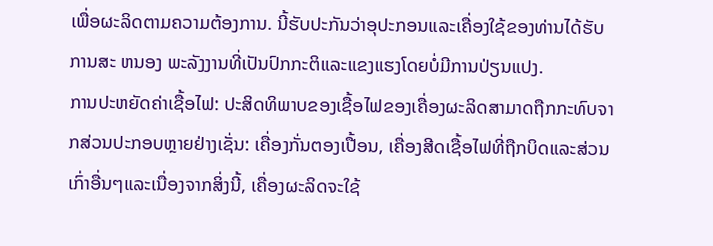ເພື່ອຜະລິດຕາມຄວາມຕ້ອງການ. ນີ້ຮັບປະກັນວ່າອຸປະກອນແລະເຄື່ອງໃຊ້ຂອງທ່ານໄດ້ຮັບການສະ ຫນອງ ພະລັງງານທີ່ເປັນປົກກະຕິແລະແຂງແຮງໂດຍບໍ່ມີການປ່ຽນແປງ.
ການປະຫຍັດຄ່າເຊື້ອໄຟ: ປະສິດທິພາບຂອງເຊື້ອໄຟຂອງເຄື່ອງຜະລິດສາມາດຖືກກະທົບຈາກສ່ວນປະກອບຫຼາຍຢ່າງເຊັ່ນ: ເຄື່ອງກັ່ນຕອງເປື້ອນ, ເຄື່ອງສີດເຊື້ອໄຟທີ່ຖືກບິດແລະສ່ວນເກົ່າອື່ນໆແລະເນື່ອງຈາກສິ່ງນີ້, ເຄື່ອງຜະລິດຈະໃຊ້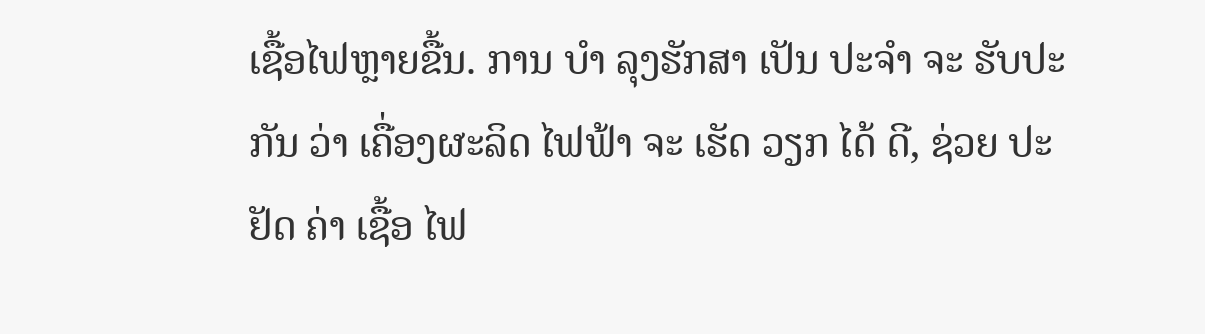ເຊື້ອໄຟຫຼາຍຂື້ນ. ການ ບໍາ ລຸງຮັກສາ ເປັນ ປະຈໍາ ຈະ ຮັບປະກັນ ວ່າ ເຄື່ອງຜະລິດ ໄຟຟ້າ ຈະ ເຮັດ ວຽກ ໄດ້ ດີ, ຊ່ວຍ ປະຢັດ ຄ່າ ເຊື້ອ ໄຟ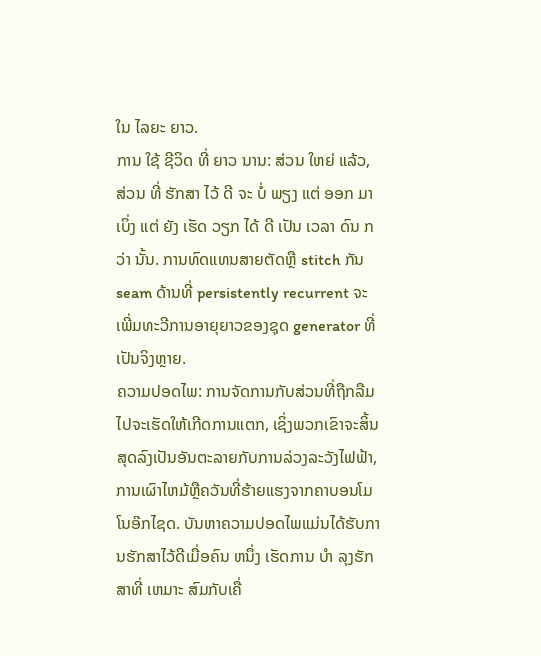ໃນ ໄລຍະ ຍາວ.
ການ ໃຊ້ ຊີວິດ ທີ່ ຍາວ ນານ: ສ່ວນ ໃຫຍ່ ແລ້ວ, ສ່ວນ ທີ່ ຮັກສາ ໄວ້ ດີ ຈະ ບໍ່ ພຽງ ແຕ່ ອອກ ມາ ເບິ່ງ ແຕ່ ຍັງ ເຮັດ ວຽກ ໄດ້ ດີ ເປັນ ເວລາ ດົນ ກວ່າ ນັ້ນ. ການທົດແທນສາຍຕັດຫຼື stitch ກັນ seam ດ້ານທີ່ persistently recurrent ຈະເພີ່ມທະວີການອາຍຸຍາວຂອງຊຸດ generator ທີ່ເປັນຈິງຫຼາຍ.
ຄວາມປອດໄພ: ການຈັດການກັບສ່ວນທີ່ຖືກລືມໄປຈະເຮັດໃຫ້ເກີດການແຕກ, ເຊິ່ງພວກເຂົາຈະສິ້ນສຸດລົງເປັນອັນຕະລາຍກັບການລ່ວງລະວັງໄຟຟ້າ, ການເຜົາໄຫມ້ຫຼືຄວັນທີ່ຮ້າຍແຮງຈາກຄາບອນໂມໂນອ໊ກໄຊດ. ບັນຫາຄວາມປອດໄພແມ່ນໄດ້ຮັບການຮັກສາໄວ້ດີເມື່ອຄົນ ຫນຶ່ງ ເຮັດການ ບໍາ ລຸງຮັກສາທີ່ ເຫມາະ ສົມກັບເຄື່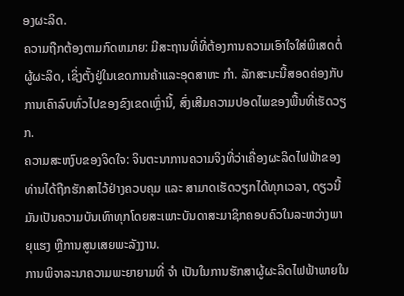ອງຜະລິດ.
ຄວາມຖືກຕ້ອງຕາມກົດຫມາຍ: ມີສະຖານທີ່ທີ່ຕ້ອງການຄວາມເອົາໃຈໃສ່ພິເສດຕໍ່ຜູ້ຜະລິດ, ເຊິ່ງຕັ້ງຢູ່ໃນເຂດການຄ້າແລະອຸດສາຫະ ກໍາ. ລັກສະນະນີ້ສອດຄ່ອງກັບການເຄົາລົບທົ່ວໄປຂອງຂົງເຂດເຫຼົ່ານີ້, ສົ່ງເສີມຄວາມປອດໄພຂອງພື້ນທີ່ເຮັດວຽກ.
ຄວາມສະຫງົບຂອງຈິດໃຈ: ຈິນຕະນາການຄວາມຈິງທີ່ວ່າເຄື່ອງຜະລິດໄຟຟ້າຂອງທ່ານໄດ້ຖືກຮັກສາໄວ້ຢ່າງຄວບຄຸມ ແລະ ສາມາດເຮັດວຽກໄດ້ທຸກເວລາ, ດຽວນີ້ມັນເປັນຄວາມບັນເທົາທຸກໂດຍສະເພາະບັນດາສະມາຊິກຄອບຄົວໃນລະຫວ່າງພາຍຸແຮງ ຫຼືການສູນເສຍພະລັງງານ.
ການພິຈາລະນາຄວາມພະຍາຍາມທີ່ ຈໍາ ເປັນໃນການຮັກສາຜູ້ຜະລິດໄຟຟ້າພາຍໃນ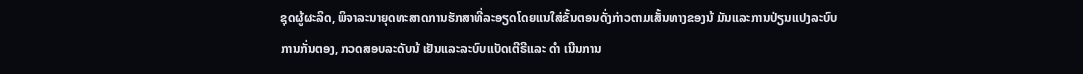ຊຸດຜູ້ຜະລິດ, ພິຈາລະນາຍຸດທະສາດການຮັກສາທີ່ລະອຽດໂດຍແນໃສ່ຂັ້ນຕອນດັ່ງກ່າວຕາມເສັ້ນທາງຂອງນ້ ມັນແລະການປ່ຽນແປງລະບົບການກັ່ນຕອງ, ກວດສອບລະດັບນ້ ເຢັນແລະລະບົບແບັດເຕີຣີແລະ ດໍາ ເນີນການ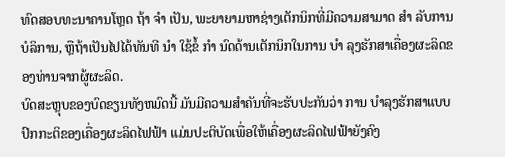ທົດສອບທະນາຄານໂຫຼດ ຖ້າ ຈໍາ ເປັນ, ພະຍາຍາມຫາຊ່າງເຕັກນິກທີ່ມີຄວາມສາມາດ ສໍາ ລັບການບໍລິການ, ຫຼືຖ້າເປັນໄປໄດ້ທັນທີ ນໍາ ໃຊ້ຂໍ້ ກໍາ ນົດດ້ານເຕັກນິກໃນການ ບໍາ ລຸງຮັກສາເຄື່ອງຜະລິດຂອງທ່ານຈາກຜູ້ຜະລິດ.
ບົດສະຫຼຸບຂອງບົດຂຽນທັງຫມົດນີ້ ມັນມີຄວາມສໍາຄັນທີ່ຈະຮັບປະກັນວ່າ ການ ບໍາລຸງຮັກສາແບບປົກກະຕິຂອງເຄື່ອງຜະລິດໄຟຟ້າ ແມ່ນປະຕິບັດເພື່ອໃຫ້ເຄື່ອງຜະລິດໄຟຟ້າຍັງຄົງ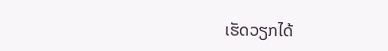ເຮັດວຽກໄດ້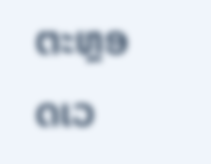ຕະຫຼອດເວ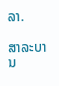ລາ.

ສາລະບານ